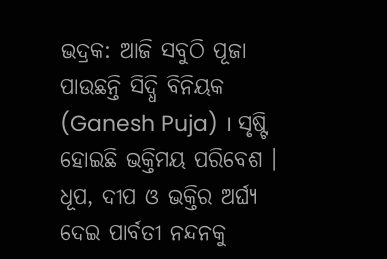ଭଦ୍ରକ: ଆଜି ସବୁଠି ପୂଜା ପାଉଛନ୍ତି ସିଦ୍ଧି ବିନିୟକ (Ganesh Puja) । ସୃଷ୍ଟି ହୋଇଛି ଭକ୍ତିମୟ ପରିବେଶ । ଧୂପ, ଦୀପ ଓ ଭକ୍ତିର ଅର୍ଘ୍ୟ ଦେଇ ପାର୍ବତୀ ନନ୍ଦନକୁ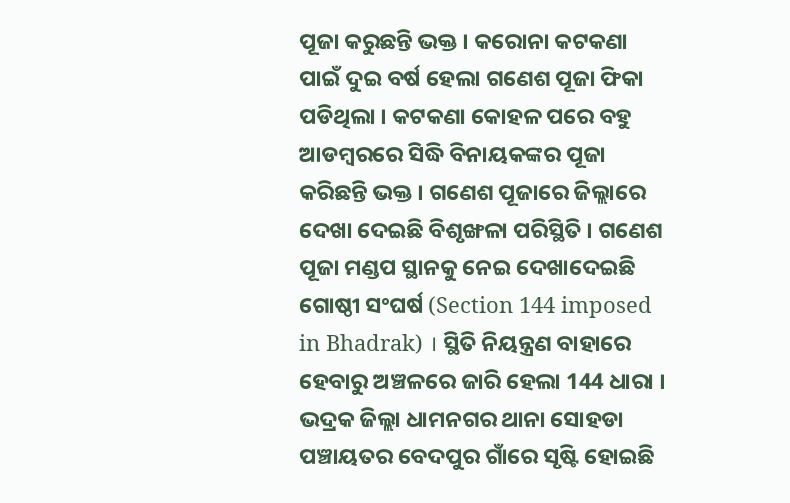ପୂଜା କରୁଛନ୍ତି ଭକ୍ତ । କରୋନା କଟକଣା ପାଇଁ ଦୁଇ ବର୍ଷ ହେଲା ଗଣେଶ ପୂଜା ଫିକା ପଡିଥିଲା । କଟକଣା କୋହଳ ପରେ ବହୁ ଆଡମ୍ବରରେ ସିଦ୍ଧି ବିନାୟକଙ୍କର ପୂଜା କରିଛନ୍ତି ଭକ୍ତ । ଗଣେଶ ପୂଜାରେ ଜିଲ୍ଲାରେ ଦେଖା ଦେଇଛି ବିଶୃଙ୍ଖଳା ପରିସ୍ଥିତି । ଗଣେଶ ପୂଜା ମଣ୍ଡପ ସ୍ଥାନକୁ ନେଇ ଦେଖାଦେଇଛି ଗୋଷ୍ଠୀ ସଂଘର୍ଷ (Section 144 imposed in Bhadrak) । ସ୍ଥିତି ନିୟନ୍ତ୍ରଣ ବାହାରେ ହେବାରୁ ଅଞ୍ଚଳରେ ଜାରି ହେଲା 144 ଧାରା ।
ଭଦ୍ରକ ଜିଲ୍ଲା ଧାମନଗର ଥାନା ସୋହଡା ପଞ୍ଚାୟତର ବେଦପୁର ଗାଁରେ ସୃଷ୍ଟି ହୋଇଛି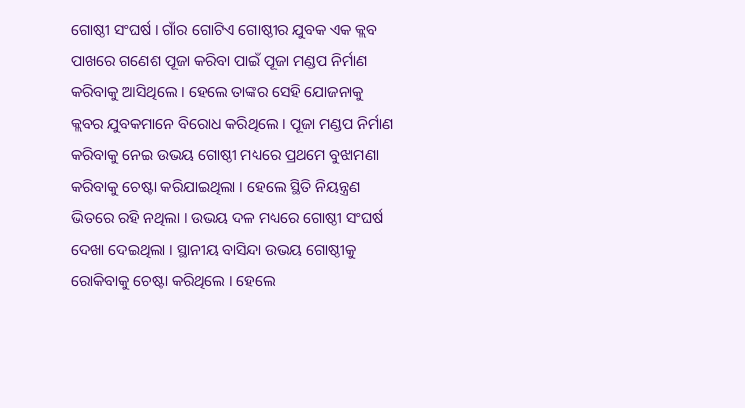ଗୋଷ୍ଠୀ ସଂଘର୍ଷ । ଗାଁର ଗୋଟିଏ ଗୋଷ୍ଠୀର ଯୁବକ ଏକ କ୍ଲବ ପାଖରେ ଗଣେଶ ପୂଜା କରିବା ପାଇଁ ପୂଜା ମଣ୍ଡପ ନିର୍ମାଣ କରିବାକୁ ଆସିଥିଲେ । ହେଲେ ତାଙ୍କର ସେହି ଯୋଜନାକୁ କ୍ଲବର ଯୁବକମାନେ ବିରୋଧ କରିଥିଲେ । ପୂଜା ମଣ୍ଡପ ନିର୍ମାଣ କରିବାକୁ ନେଇ ଉଭୟ ଗୋଷ୍ଠୀ ମଧ୍ୟରେ ପ୍ରଥମେ ବୁଝାମଣା କରିବାକୁ ଚେଷ୍ଟା କରିଯାଇଥିଲା । ହେଲେ ସ୍ଥିତି ନିୟନ୍ତ୍ରଣ ଭିତରେ ରହି ନଥିଲା । ଉଭୟ ଦଳ ମଧ୍ୟରେ ଗୋଷ୍ଠୀ ସଂଘର୍ଷ ଦେଖା ଦେଇଥିଲା । ସ୍ଥାନୀୟ ବାସିନ୍ଦା ଉଭୟ ଗୋଷ୍ଠୀକୁ ରୋକିବାକୁ ଚେଷ୍ଟା କରିଥିଲେ । ହେଲେ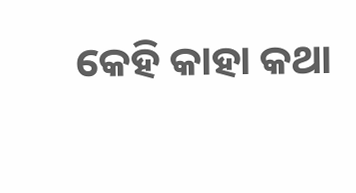କେହି କାହା କଥା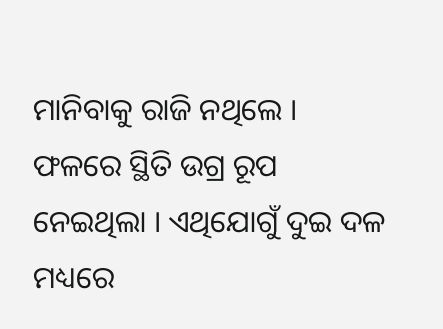ମାନିବାକୁ ରାଜି ନଥିଲେ । ଫଳରେ ସ୍ଥିତି ଉଗ୍ର ରୂପ ନେଇଥିଲା । ଏଥିଯୋଗୁଁ ଦୁଇ ଦଳ ମଧ୍ୟରେ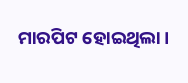ମାରପିଟ ହୋଇଥିଲା ।